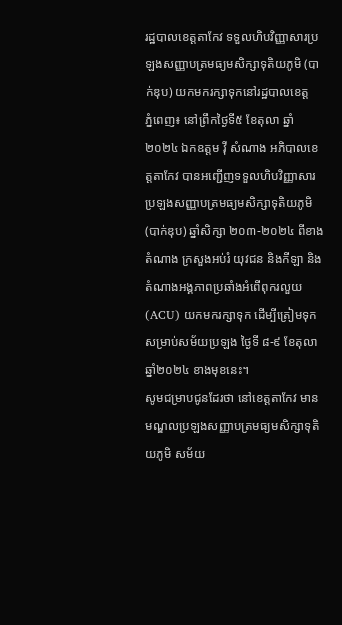រដ្ឋបាលខេត្តតាកែវ ទទួលហិបវិញ្ញាសារប្រឡងសញ្ញាបត្រមធ្យមសិក្សាទុតិយភូមិ (បាក់ឌុប) យកមករក្សាទុកនៅរដ្ឋបាលខេត្ត
ភ្នំពេញ៖ នៅព្រឹកថ្ងៃទី៥ ខែតុលា ឆ្នាំ២០២៤ ឯកឧត្តម វ៉ី សំណាង អភិបាលខេត្តតាកែវ បានអញ្ជើញទទួលហិបវិញ្ញាសារប្រឡងសញ្ញាបត្រមធ្យមសិក្សាទុតិយភូមិ (បាក់ឌុប) ឆ្នាំសិក្សា ២០៣-២០២៤ ពីខាងតំណាង ក្រសួងអប់រំ យុវជន និងកីឡា និងតំណាងអង្គភាពប្រឆាំងអំពើពុករលួយ (ACU) យកមករក្សាទុក ដើម្បីត្រៀមទុកសម្រាប់សម័យប្រឡង ថ្ងៃទី ៨-៩ ខែតុលា ឆ្នាំ២០២៤ ខាងមុខនេះ។
សូមជម្រាបជូនដែរថា នៅខេត្តតាកែវ មានមណ្ឌលប្រឡងសញ្ញាបត្រមធ្យមសិក្សាទុតិយភូមិ សម័យ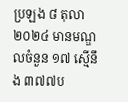ប្រឡង ៨ តុលា ២០២៤ មានមណ្ឌលចំនួន ១៧ ស្មើនឹង ៣៧៧ប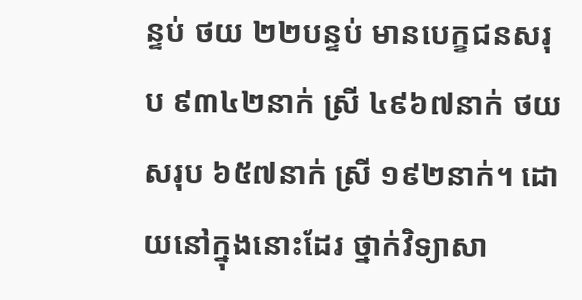ន្ទប់ ថយ ២២បន្ទប់ មានបេក្ខជនសរុប ៩៣៤២នាក់ ស្រី ៤៩៦៧នាក់ ថយសរុប ៦៥៧នាក់ ស្រី ១៩២នាក់។ ដោយនៅក្នុងនោះដែរ ថ្នាក់វិទ្យាសា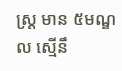ស្រ្ត មាន ៥មណ្ឌល ស្មើនឹ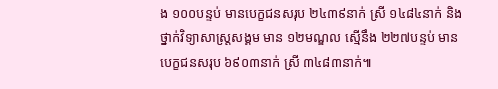ង ១០០បន្ទប់ មានបេក្ខជនសរុប ២៤៣៩នាក់ ស្រី ១៤៨៤នាក់ និង ថ្នាក់វិទ្យាសាស្រ្តសង្គម មាន ១២មណ្ឌល ស្មើនឹង ២២៧បន្ទប់ មានបេក្ខជនសរុប ៦៩០៣នាក់ ស្រី ៣៤៨៣នាក់៕